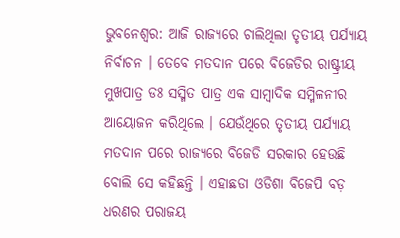ଭୁବନେଶ୍ବର: ଆଜି ରାଜ୍ୟରେ ଚାଲିଥିଲା ତୃତୀୟ ପର୍ଯ୍ୟାୟ ନିର୍ବାଚନ । ତେବେ ମତଦାନ ପରେ ବିଜେଡିର ରାଷ୍ଟ୍ରୀୟ ମୁଖପାତ୍ର ଡଃ ସସ୍ମିତ ପାତ୍ର ଏକ ସାମ୍ବାଦିକ ସମ୍ମିଳନୀର ଆୟୋଜନ କରିଥିଲେ । ଯେଉଁଥିରେ ତୃତୀୟ ପର୍ଯ୍ୟାୟ ମତଦାନ ପରେ ରାଜ୍ୟରେ ବିଜେଡି ସରକାର ହେଉଛି ବୋଲି ସେ କହିଛନ୍ତି । ଏହାଛଡା ଓଡିଶା ବିଜେପି ବଡ଼ ଧରଣର ପରାଜୟ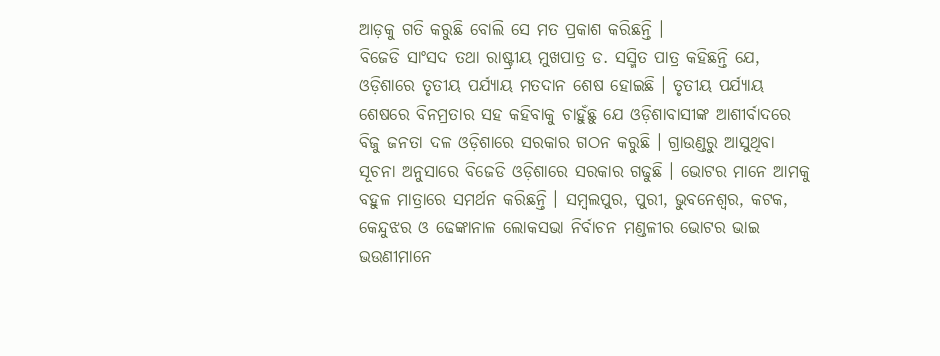ଆଡ଼କୁ ଗତି କରୁଛି ବୋଲି ସେ ମତ ପ୍ରକାଶ କରିଛନ୍ତି ।
ବିଜେଡି ସାଂସଦ ତଥା ରାଷ୍ଟ୍ରୀୟ ମୁଖପାତ୍ର ଡ. ସସ୍ମିତ ପାତ୍ର କହିଛନ୍ତି ଯେ, ଓଡ଼ିଶାରେ ତୃତୀୟ ପର୍ଯ୍ୟାୟ ମତଦାନ ଶେଷ ହୋଇଛି । ତୃତୀୟ ପର୍ଯ୍ୟାୟ ଶେଷରେ ବିନମ୍ରତାର ସହ କହିବାକୁ ଚାହୁଁଛୁ ଯେ ଓଡ଼ିଶାବାସୀଙ୍କ ଆଶୀର୍ବାଦରେ ବିଜୁ ଜନତା ଦଳ ଓଡ଼ିଶାରେ ସରକାର ଗଠନ କରୁଛି । ଗ୍ରାଉଣ୍ଡରୁ ଆସୁଥିବା ସୂଚନା ଅନୁସାରେ ବିଜେଡି ଓଡ଼ିଶାରେ ସରକାର ଗଢୁଛି । ଭୋଟର ମାନେ ଆମକୁ ବହୁଳ ମାତ୍ରାରେ ସମର୍ଥନ କରିଛନ୍ତି । ସମ୍ୱଲପୁର, ପୁରୀ, ଭୁବନେଶ୍ୱର, କଟକ, କେନ୍ଦୁଝର ଓ ଢେଙ୍କାନାଳ ଲୋକସଭା ନିର୍ବାଚନ ମଣ୍ଡଳୀର ଭୋଟର ଭାଇ ଭଉଣୀମାନେ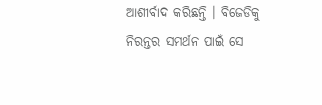ଆଶୀର୍ବାଦ କରିଛନ୍ତି । ବିଜେଡିକୁ ନିରନ୍ତର ସମର୍ଥନ ପାଇଁ ସେ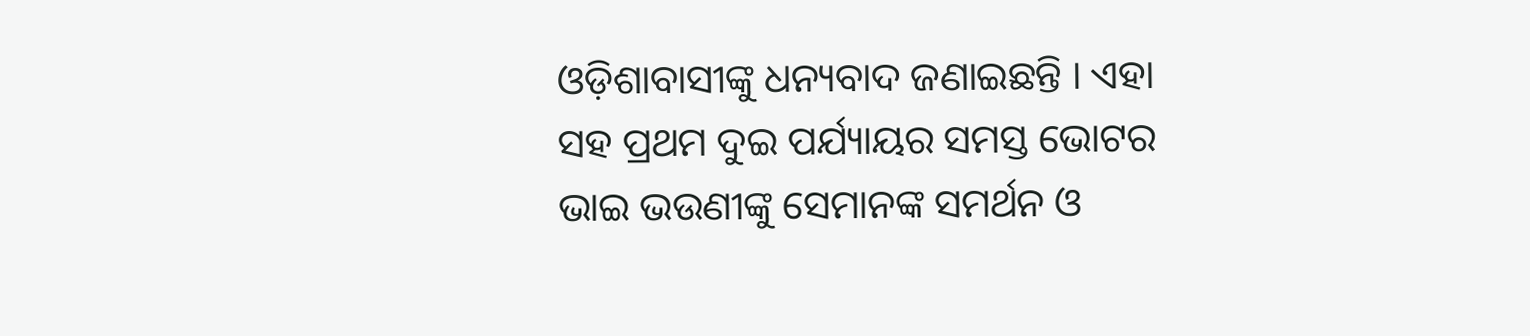ଓଡ଼ିଶାବାସୀଙ୍କୁ ଧନ୍ୟବାଦ ଜଣାଇଛନ୍ତି । ଏହା ସହ ପ୍ରଥମ ଦୁଇ ପର୍ଯ୍ୟାୟର ସମସ୍ତ ଭୋଟର ଭାଇ ଭଉଣୀଙ୍କୁ ସେମାନଙ୍କ ସମର୍ଥନ ଓ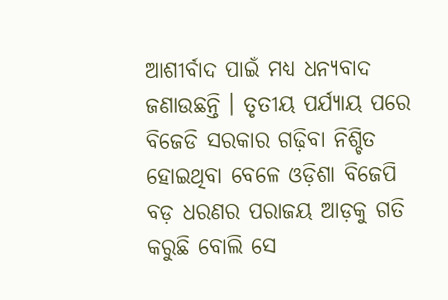ଆଶୀର୍ବାଦ ପାଇଁ ମଧ୍ୟ ଧନ୍ୟବାଦ ଜଣାଉଛନ୍ତି । ତୃତୀୟ ପର୍ଯ୍ୟାୟ ପରେ ବିଜେଡି ସରକାର ଗଢ଼ିବା ନିଶ୍ଚିତ ହୋଇଥିବା ବେଳେ ଓଡ଼ିଶା ବିଜେପି ବଡ଼ ଧରଣର ପରାଜୟ ଆଡ଼କୁ ଗତି କରୁଛି ବୋଲି ସେ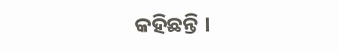କହିଛନ୍ତି ।